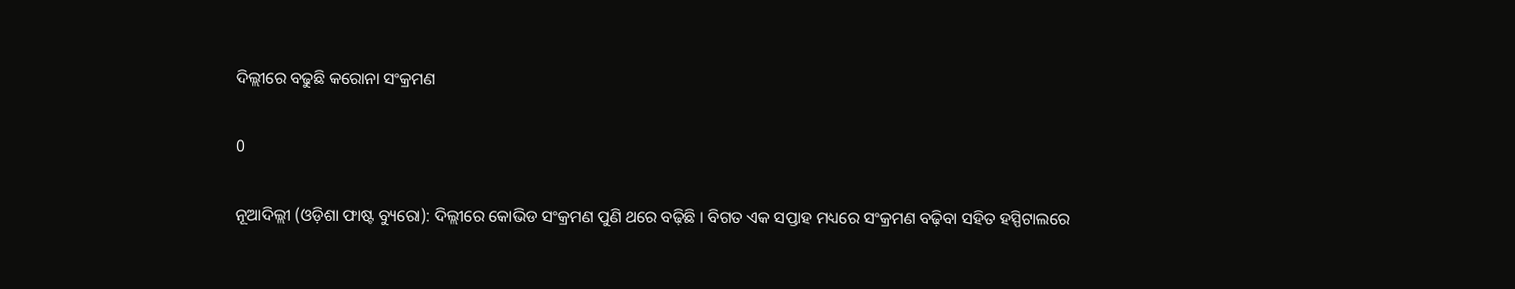ଦିଲ୍ଲୀରେ ବଢୁଛି କରୋନା ସଂକ୍ରମଣ

0

ନୂଆଦିଲ୍ଲୀ (ଓଡ଼ିଶା ଫାଷ୍ଟ ବ୍ୟୁରୋ): ଦିଲ୍ଲୀରେ କୋଭିଡ ସଂକ୍ରମଣ ପୁଣି ଥରେ ବଢ଼ିଛି । ବିଗତ ଏକ ସପ୍ତାହ ମଧ୍ୟରେ ସଂକ୍ରମଣ ବଢ଼ିବା ସହିତ ହସ୍ପିଟାଲରେ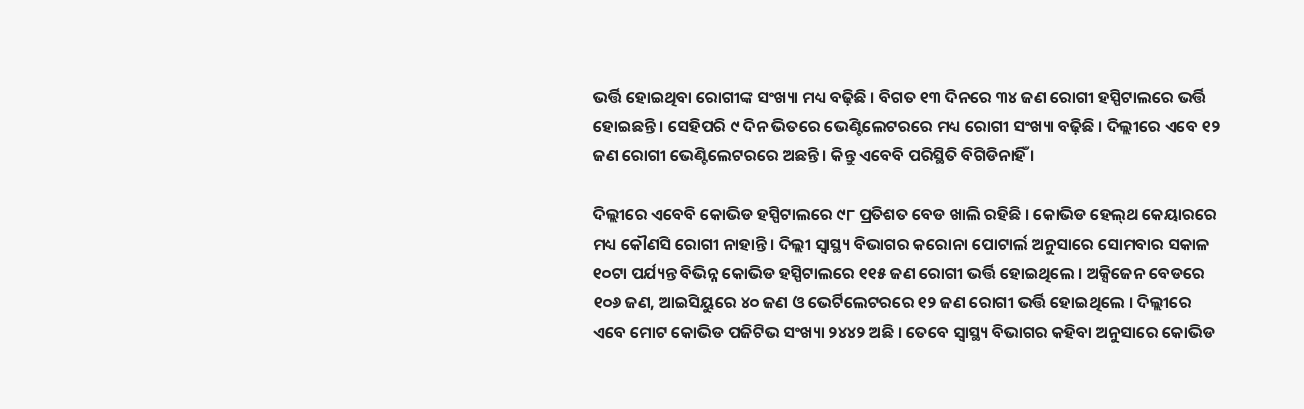ଭର୍ତ୍ତି ହୋଇଥିବା ରୋଗୀଙ୍କ ସଂଖ୍ୟା ମଧ୍ୟ ବଢ଼ିଛି । ବିଗତ ୧୩ ଦିନରେ ୩୪ ଜଣ ରୋଗୀ ହସ୍ପିଟାଲରେ ଭର୍ତ୍ତି ହୋଇଛନ୍ତି । ସେହିପରି ୯ ଦିନ ଭିତରେ ଭେଣ୍ଟିଲେଟରରେ ମଧ୍ୟ ରୋଗୀ ସଂଖ୍ୟା ବଢ଼ିଛି । ଦିଲ୍ଲୀରେ ଏବେ ୧୨ ଜଣ ରୋଗୀ ଭେଣ୍ଟିଲେଟରରେ ଅଛନ୍ତି । କିନ୍ତୁ ଏବେବି ପରିସ୍ଥିତି ବିଗିଡିନାହିଁ ।

ଦିଲ୍ଲୀରେ ଏବେବି କୋଭିଡ ହସ୍ପିଟାଲରେ ୯୮ ପ୍ରତିଶତ ବେଡ ଖାଲି ରହିଛି । କୋଭିଡ ହେଲ୍‌ଥ କେୟାରରେ ମଧ୍ୟ କୌଣସି ରୋଗୀ ନାହାନ୍ତି । ଦିଲ୍ଲୀ ସ୍ୱାସ୍ଥ୍ୟ ବିଭାଗର କରୋନା ପୋଟାର୍ଲ ଅନୁସାରେ ସୋମବାର ସକାଳ ୧୦ଟା ପର୍ଯ୍ୟନ୍ତ ବିଭିନ୍ନ କୋଭିଡ ହସ୍ପିଟାଲରେ ୧୧୫ ଜଣ ରୋଗୀ ଭର୍ତ୍ତି ହୋଇଥିଲେ । ଅକ୍ସିଜେନ ବେଡରେ ୧୦୬ ଜଣ, ଆଇସିୟୁରେ ୪୦ ଜଣ ଓ ଭେର୍ଟିଲେଟରରେ ୧୨ ଜଣ ରୋଗୀ ଭର୍ତ୍ତି ହୋଇଥିଲେ । ଦିଲ୍ଲୀରେ ଏବେ ମୋଟ କୋଭିଡ ପଜିଟିଭ ସଂଖ୍ୟା ୨୪୪୨ ଅଛି । ତେବେ ସ୍ୱାସ୍ଥ୍ୟ ବିଭାଗର କହିବା ଅନୁସାରେ କୋଭିଡ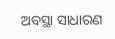ଅବସ୍ଥା ସାଧାରଣ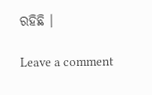ରହିଛି ।

Leave a comment